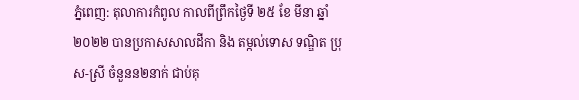ភ្នំពេញ: តុលាការកំពូល កាលពីព្រឹកថ្ងៃទី ២៥ ខែ មីនា ឆ្នាំ ២០២២ បានប្រកាសសាលដីកា និង តម្កល់ទោស ទណ្ឌិត ប្រុស-ស្រី ចំនួនន២នាក់ ជាប់គុ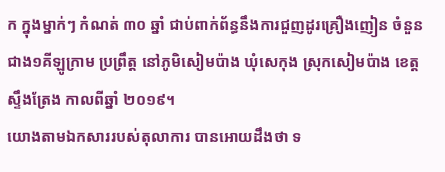ក ក្នុងម្នាក់ៗ កំណត់ ៣០ ឆ្នាំ ជាប់ពាក់ព័ន្ធនឹងការជួញដូរគ្រឿងញៀន ចំនួនជាង១គីឡូក្រាម ប្រព្រឹត្ត នៅភូមិសៀមប៉ាង ឃុំសេកុង ស្រុកសៀមប៉ាង ខេត្តស្ទឹងត្រែង កាលពីឆ្នាំ ២០១៩។
យោងតាមឯកសាររបស់តុលាការ បានអោយដឹងថា ទ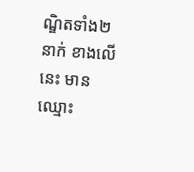ណ្ឌិតទាំង២នាក់ ខាងលើនេះ មានឈ្មោះ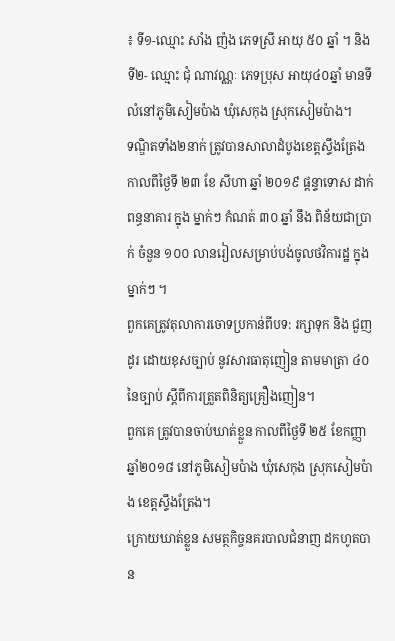៖ ទី១-ឈ្មោះ សាំង ញ៉ង ភេទស្រី អាយុ ៥០ ឆ្នាំ ។ និង ទី២- ឈ្មោះ ជុំ ណាវណ្ណៈ ភេទប្រុស អាយុ៤០ឆ្នាំ មានទីលំនៅភូមិសៀមប៉ាង ឃុំសេកុង ស្រុកសៀមប៉ាង។
ទណ្ឌិតទាំង២នាក់ ត្រូវបានសាលាដំបូងខេត្តស្ទឹងត្រែង កាលពីថ្ងៃទី ២៣ ខែ សីហា ឆ្នាំ ២០១៩ ផ្តន្ទាទោស ដាក់ពន្ធនាគារ ក្នុង ម្នាក់ៗ កំណត់ ៣០ ឆ្នាំ នឹង ពិន័យជាប្រាក់ ចំនួន ១០០ លានរៀលសម្រាប់បង់ចូលថវិការដ្ឋ ក្នុងម្នាក់ៗ ។
ពួកគេត្រូវតុលាការចោទប្រកាន់ពីបទ: រក្សាទុក និង ជួញដូរ ដោយខុសច្បាប់ នូវសារធាតុញៀន តាមមាត្រា ៤០ នៃច្បាប់ ស្តីពីការត្រួតពិនិត្យគ្រឿងញៀន។
ពួកគេ ត្រូវបានចាប់ឃាត់ខ្លួន កាលពីថ្ងៃទី ២៥ ខែកញ្ញា ឆ្នាំ២០១៨ នៅភូមិសៀមប៉ាង ឃុំសេកុង ស្រុកសៀមប៉ាង ខេត្តស្ទឹងត្រែង។
ក្រោយឃាត់ខ្លួន សមត្ថកិច្ចនគរបាលជំនាញ ដកហូតបាន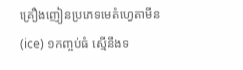គ្រឿងញៀនប្រភេទមេតំហ្វេតាមីន (ice) ១កញ្ចប់ធំ ស្មើនឹងទ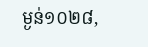ម្ងន់១០២៨,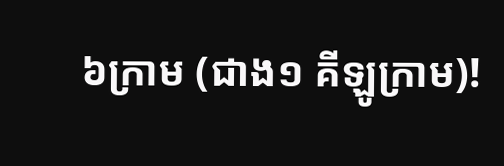៦ក្រាម (ជាង១ គីឡូក្រាម)!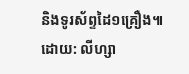និងទូរស័ព្ទដៃ១គ្រឿង៕
ដោយ: លីហ្សា